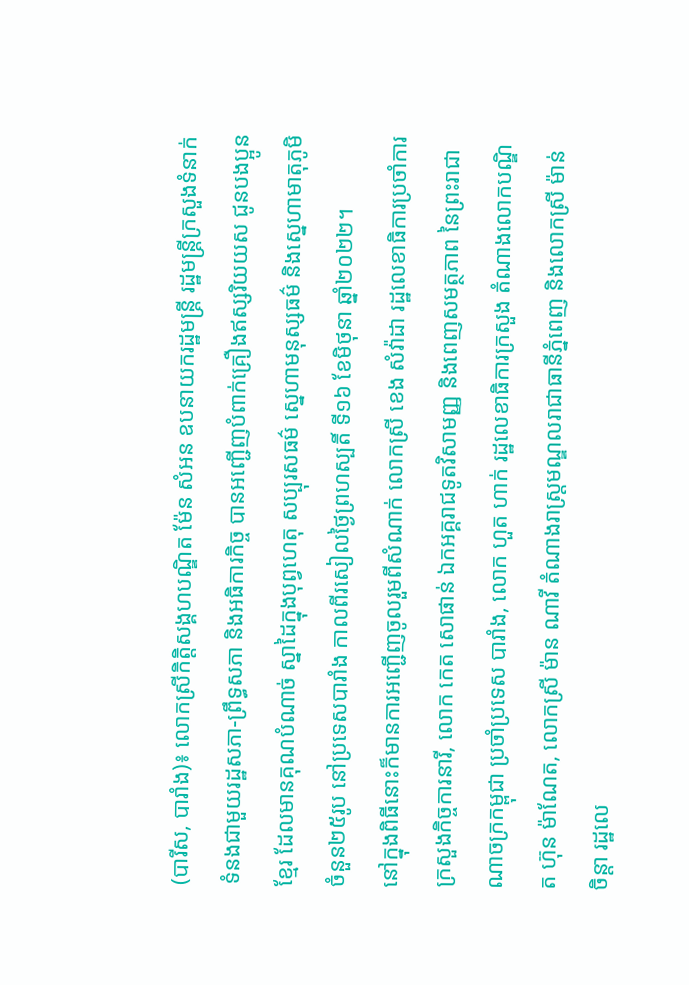(បារីស, បារាំង)៖ លោកស្រីកិតិ្តសង្គហបណ្ឌិត ម៉ែន សំអន ឧបនាយករដ្ឋមន្ត្រី រដ្ឋមន្ត្រីក្រសួងទំនាក់ទំនងជាមួយរដ្ឋសភា-ព្រឹទ្ធសភា និងអធិការកិច្ច បានអញ្ជើញបំពាក់គ្រឿងឥស្សរិយយស ជូនបងប្អូនខ្មែរ ដែលមានគុណបំណាច់ ស្នាដៃក្នុងបុព្វហេតុ សប្បុរសធម៌ ស្នេហាមនុស្សធម៌ និងស្នេហាមាតុភូមិ ចំនួន២៥រូប នៅប្រទេសបារាំង កាលពីរសៀលថ្ងៃព្រហស្បតិ៍ ទី១៦ ខែមិថុនា ឆ្នាំ២០២២។
នៅក្នុងពិធីនោះក៏មានការអញ្ជើញចូលរួមពីសំណាក់ លោកស្រី ខេង សំវ៉ាដា រដ្ឋលេខាធិការប្រចាំការ ក្រសួងកិច្ចការនារី, លោក កេត សោផាន់ ឯកអគ្គរាជទូតវិសាមញ្ញ និងពេញសមត្ថភាព នៃព្រះរាជាណាចក្រកម្ពុជា ប្រចាំប្រទេស បារាំង, លោក ហួត ហាក់ រដ្ឋលេខាធិការក្រសួង តំណាងលោកបណ្ឌិត ហ៊ុន ម៉ាណែត, លោកស្រី ម៉ាន ណាវី តំណាងរាស្ត្រមណ្ឌលរាជាធានីភ្នំពេញ និងលោកស្រី ម៉ាន់ ចិន្តា រដ្ឋលេ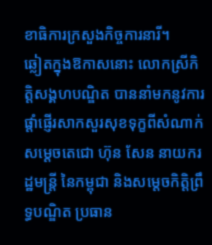ខាធិការក្រសួងកិច្ចការនារី។
ឆ្លៀតក្នុងឱកាសនោះ លោកស្រីកិត្តិសង្គហបណ្ឌិត បាននាំមកនូវការផ្តាំផ្ញើរសាកសួរសុខទុក្ខពីសំណាក់ សម្ដេចតេជោ ហ៊ុន សែន នាយករដ្ឋមន្ត្រី នៃកម្ពុជា និងសម្តេចកិត្តិព្រឹទ្ធបណ្ឌិត ប្រធាន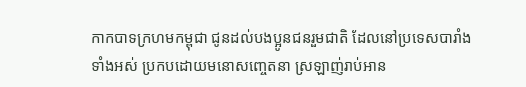កាកបាទក្រហមកម្ពុជា ជូនដល់បងប្អូនជនរួមជាតិ ដែលនៅប្រទេសបារាំងទាំងអស់ ប្រកបដោយមនោសញ្ចេតនា ស្រឡាញ់រាប់អាន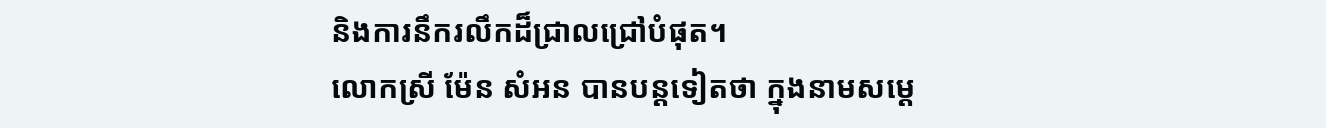និងការនឹករលឹកដ៏ជ្រាលជ្រៅបំផុត។
លោកស្រី ម៉ែន សំអន បានបន្តទៀតថា ក្នុងនាមសម្តេ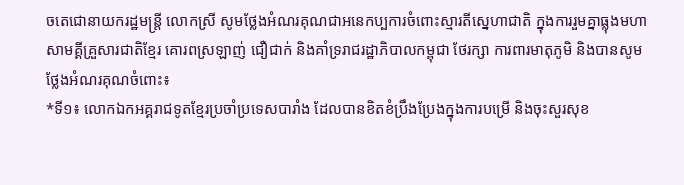ចតេជោនាយករដ្ឋមន្ត្រី លោកស្រី សូមថ្លែងអំណរគុណជាអនេកប្បការចំពោះស្មារតីស្នេហាជាតិ ក្នុងការរួមគ្នាធ្លុងមហាសាមគ្គីគ្រួសារជាតិខ្មែរ គោរពស្រឡាញ់ ជឿជាក់ និងគាំទ្ររាជរដ្ឋាភិបាលកម្ពុជា ថែរក្សា ការពារមាតុភូមិ និងបានសូមថ្លែងអំណរគុណចំពោះ៖
*ទី១៖ លោកឯកអគ្គរាជទូតខ្មែរប្រចាំប្រទេសបារាំង ដែលបានខិតខំប្រឹងប្រែងក្នុងការបម្រើ និងចុះសួរសុខ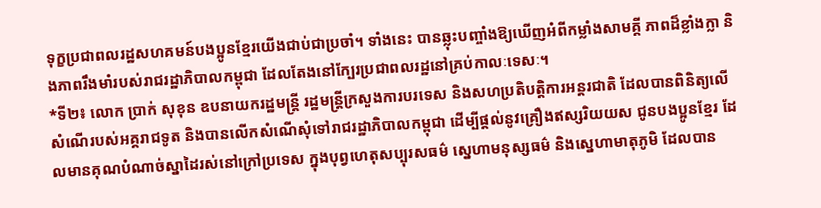ទុក្ខប្រជាពលរដ្ឋសហគមន៍បងប្អូនខ្មែរយើងជាប់ជាប្រចាំ។ ទាំងនេះ បានឆ្លុះបញ្ចាំងឱ្យឃើញអំពីកម្លាំងសាមគ្គី ភាពដ៏ខ្លាំងក្លា និងភាពរឹងមាំរបស់រាជរដ្ឋាភិបាលកម្ពុជា ដែលតែងនៅក្បែរប្រជាពលរដ្ឋនៅគ្រប់កាលៈទេសៈ។
*ទី២៖ លោក ប្រាក់ សុខុន ឧបនាយករដ្ឋមន្ត្រី រដ្ឋមន្ត្រីក្រសួងការបរទេស និងសហប្រតិបត្តិការអន្តរជាតិ ដែលបានពិនិត្យលើសំណើរបស់អគ្គរាជទូត និងបានលើកសំណើសុំទៅរាជរដ្ឋាភិបាលកម្ពុជា ដើម្បីផ្តល់នូវគ្រឿងឥស្សរិយយស ជូនបងប្អូនខ្មែរ ដែលមានគុណបំណាច់ស្នាដៃរស់នៅក្រៅប្រទេស ក្នុងបុព្វហេតុសប្បុរសធម៌ ស្នេហាមនុស្សធម៌ និងស្នេហាមាតុភូមិ ដែលបាន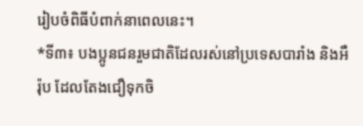រៀបចំពិធីបំពាក់នាពេលនេះ។
*ទី៣៖ បងប្អូនជនរួមជាតិដែលរស់នៅប្រទេសបារាំង និងអឺរ៉ុប ដែលតែងជឿទុកចិ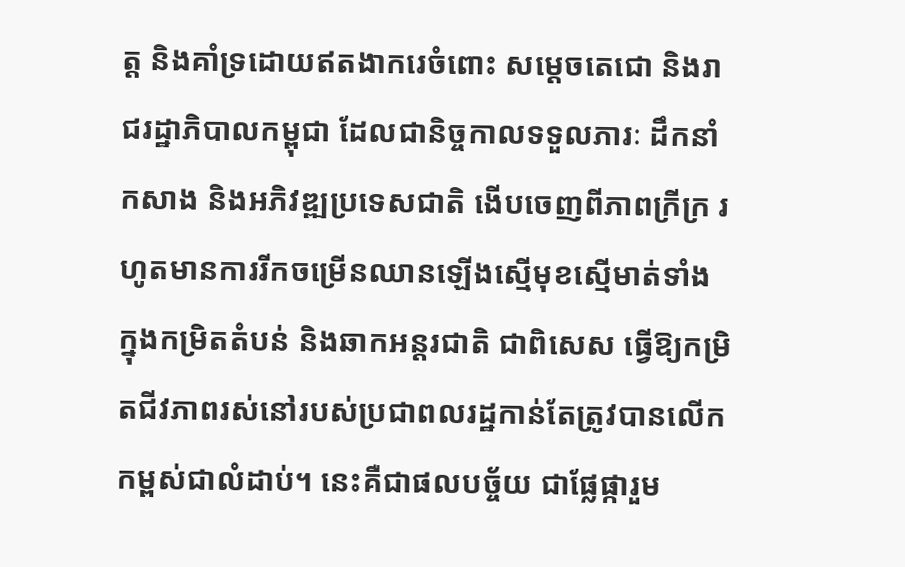ត្ត និងគាំទ្រដោយឥតងាករេចំពោះ សម្តេចតេជោ និងរាជរដ្ឋាភិបាលកម្ពុជា ដែលជានិច្ចកាលទទួលភារៈ ដឹកនាំ កសាង និងអភិវឌ្ឍប្រទេសជាតិ ងើបចេញពីភាពក្រីក្រ រហូតមានការរីកចម្រើនឈានឡើងស្មើមុខស្មើមាត់ទាំង ក្នុងកម្រិតតំបន់ និងឆាកអន្តរជាតិ ជាពិសេស ធ្វើឱ្យកម្រិតជីវភាពរស់នៅរបស់ប្រជាពលរដ្ឋកាន់តែត្រូវបានលើកកម្ពស់ជាលំដាប់។ នេះគឺជាផលបច្ច័យ ជាផ្លែផ្ការួម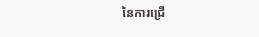នៃការជ្រើ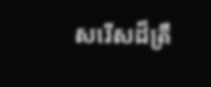សរើសដ៏ត្រឹ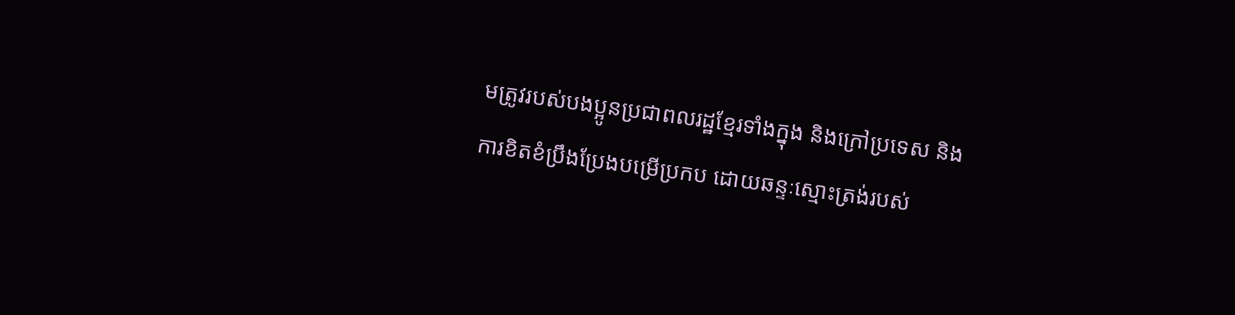មត្រូវរបស់បងប្អូនប្រជាពលរដ្ឋខ្មែរទាំងក្នុង និងក្រៅប្រទេស និងការខិតខំប្រឹងប្រែងបម្រើប្រកប ដោយឆន្ទៈស្មោះត្រង់របស់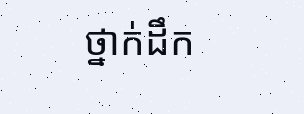ថ្នាក់ដឹក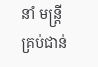នាំ មន្ត្រីគ្រប់ជាន់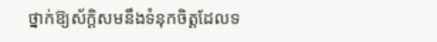ថ្នាក់ឱ្យស័ក្តិសមនឹងទំនុកចិត្តដែលទ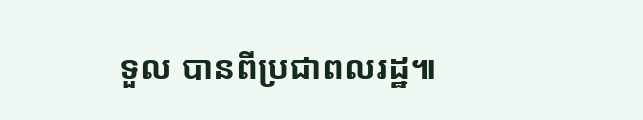ទួល បានពីប្រជាពលរដ្ឋ៕